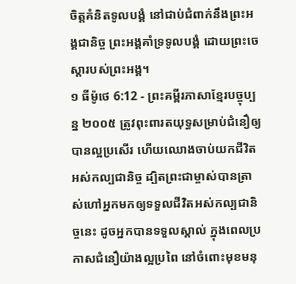ចិត្តគំនិតទូលបង្គំ នៅជាប់ជំពាក់នឹងព្រះអង្គជានិច្ច ព្រះអង្គគាំទ្រទូលបង្គំ ដោយព្រះចេស្ដារបស់ព្រះអង្គ។
១ ធីម៉ូថេ 6:12 - ព្រះគម្ពីរភាសាខ្មែរបច្ចុប្បន្ន ២០០៥ ត្រូវពុះពារតយុទ្ធសម្រាប់ជំនឿឲ្យបានល្អប្រសើរ ហើយឈោងចាប់យកជីវិតអស់កល្បជានិច្ច ដ្បិតព្រះជាម្ចាស់បានត្រាស់ហៅអ្នកមកឲ្យទទួលជីវិតអស់កល្បជានិច្ចនេះ ដូចអ្នកបានទទួលស្គាល់ ក្នុងពេលប្រកាសជំនឿយ៉ាងល្អប្រពៃ នៅចំពោះមុខមនុ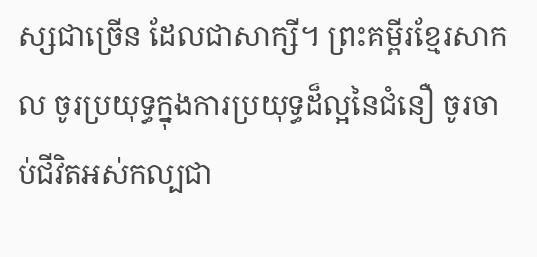ស្សជាច្រើន ដែលជាសាក្សី។ ព្រះគម្ពីរខ្មែរសាកល ចូរប្រយុទ្ធក្នុងការប្រយុទ្ធដ៏ល្អនៃជំនឿ ចូរចាប់ជីវិតអស់កល្បជា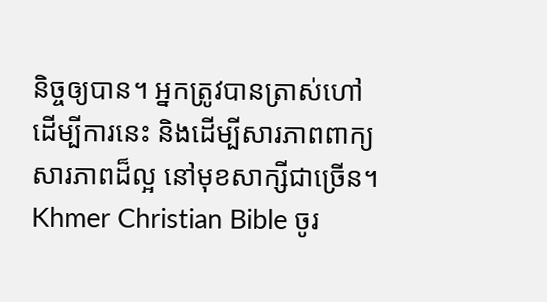និច្ចឲ្យបាន។ អ្នកត្រូវបានត្រាស់ហៅដើម្បីការនេះ និងដើម្បីសារភាពពាក្យសារភាពដ៏ល្អ នៅមុខសាក្សីជាច្រើន។ Khmer Christian Bible ចូរ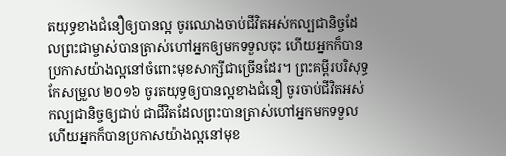តយុទ្ធខាងជំនឿឲ្យបានល្អ ចូរឈោងចាប់ជីវិតអស់កល្បជានិច្ចដែលព្រះជាម្ចាស់បានត្រាស់ហៅអ្នកឲ្យមកទទួលចុះ ហើយអ្នកក៏បានប្រកាសយ៉ាងល្អនៅចំពោះមុខសាក្សីជាច្រើនដែរ។ ព្រះគម្ពីរបរិសុទ្ធកែសម្រួល ២០១៦ ចូរតយុទ្ធឲ្យបានល្អខាងជំនឿ ចូរចាប់ជីវិតអស់កល្បជានិច្ចឲ្យជាប់ ជាជីវិតដែលព្រះបានត្រាស់ហៅអ្នកមកទទួល ហើយអ្នកក៏បានប្រកាសយ៉ាងល្អនៅមុខ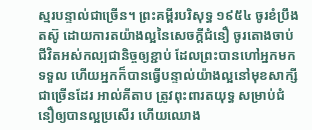ស្មរបន្ទាល់ជាច្រើន។ ព្រះគម្ពីរបរិសុទ្ធ ១៩៥៤ ចូរខំប្រឹងតស៊ូ ដោយការតយ៉ាងល្អនៃសេចក្ដីជំនឿ ចូរតោងចាប់ជីវិតអស់កល្បជានិច្ចឲ្យខ្ជាប់ ដែលព្រះបានហៅអ្នកមកទទួល ហើយអ្នកក៏បានធ្វើបន្ទាល់យ៉ាងល្អនៅមុខសាក្សីជាច្រើនដែរ អាល់គីតាប ត្រូវពុះពារតយុទ្ធ សម្រាប់ជំនឿឲ្យបានល្អប្រសើរ ហើយឈោង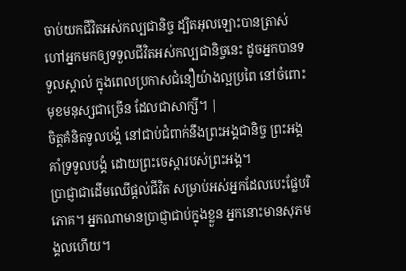ចាប់យកជីវិតអស់កល្បជានិច្ច ដ្បិតអុលឡោះបានត្រាស់ហៅអ្នកមកឲ្យទទួលជីវិតអស់កល្បជានិច្ចនេះ ដូចអ្នកបានទទួលស្គាល់ ក្នុងពេលប្រកាសជំនឿយ៉ាងល្អប្រពៃ នៅចំពោះមុខមនុស្សជាច្រើន ដែលជាសាក្សី។ |
ចិត្តគំនិតទូលបង្គំ នៅជាប់ជំពាក់នឹងព្រះអង្គជានិច្ច ព្រះអង្គគាំទ្រទូលបង្គំ ដោយព្រះចេស្ដារបស់ព្រះអង្គ។
ប្រាជ្ញាជាដើមឈើផ្ដល់ជីវិត សម្រាប់អស់អ្នកដែលបេះផ្លែបរិភោគ។ អ្នកណាមានប្រាជ្ញាជាប់ក្នុងខ្លួន អ្នកនោះមានសុភមង្គលហើយ។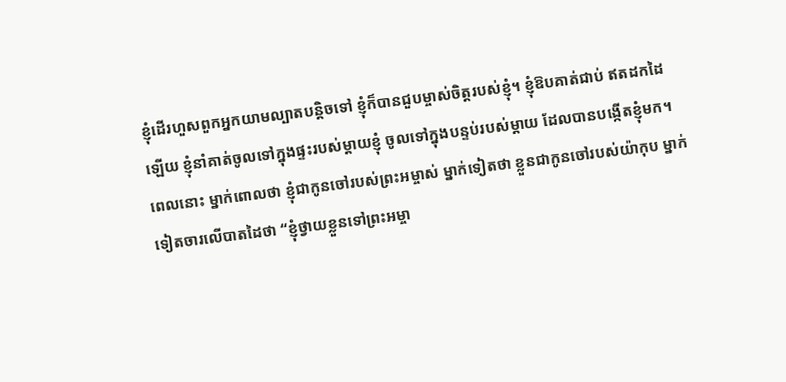ខ្ញុំដើរហួសពួកអ្នកយាមល្បាតបន្តិចទៅ ខ្ញុំក៏បានជួបម្ចាស់ចិត្តរបស់ខ្ញុំ។ ខ្ញុំឱបគាត់ជាប់ ឥតដកដៃឡើយ ខ្ញុំនាំគាត់ចូលទៅក្នុងផ្ទះរបស់ម្ដាយខ្ញុំ ចូលទៅក្នុងបន្ទប់របស់ម្ដាយ ដែលបានបង្កើតខ្ញុំមក។
ពេលនោះ ម្នាក់ពោលថា ខ្ញុំជាកូនចៅរបស់ព្រះអម្ចាស់ ម្នាក់ទៀតថា ខ្លួនជាកូនចៅរបស់យ៉ាកុប ម្នាក់ទៀតចារលើបាតដៃថា “ខ្ញុំថ្វាយខ្លួនទៅព្រះអម្ចា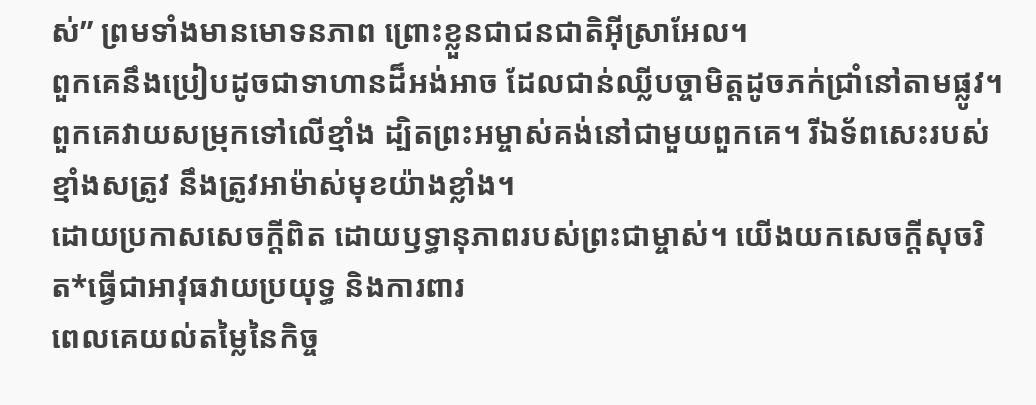ស់” ព្រមទាំងមានមោទនភាព ព្រោះខ្លួនជាជនជាតិអ៊ីស្រាអែល។
ពួកគេនឹងប្រៀបដូចជាទាហានដ៏អង់អាច ដែលជាន់ឈ្លីបច្ចាមិត្តដូចភក់ជ្រាំនៅតាមផ្លូវ។ ពួកគេវាយសម្រុកទៅលើខ្មាំង ដ្បិតព្រះអម្ចាស់គង់នៅជាមួយពួកគេ។ រីឯទ័ពសេះរបស់ខ្មាំងសត្រូវ នឹងត្រូវអាម៉ាស់មុខយ៉ាងខ្លាំង។
ដោយប្រកាសសេចក្ដីពិត ដោយឫទ្ធានុភាពរបស់ព្រះជាម្ចាស់។ យើងយកសេចក្ដីសុចរិត*ធ្វើជាអាវុធវាយប្រយុទ្ធ និងការពារ
ពេលគេយល់តម្លៃនៃកិច្ច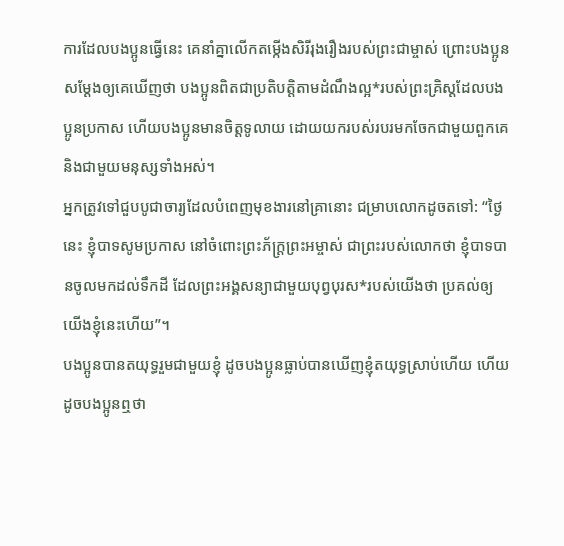ការដែលបងប្អូនធ្វើនេះ គេនាំគ្នាលើកតម្កើងសិរីរុងរឿងរបស់ព្រះជាម្ចាស់ ព្រោះបងប្អូនសម្តែងឲ្យគេឃើញថា បងប្អូនពិតជាប្រតិបត្តិតាមដំណឹងល្អ*របស់ព្រះគ្រិស្តដែលបងប្អូនប្រកាស ហើយបងប្អូនមានចិត្តទូលាយ ដោយយករបស់របរមកចែកជាមួយពួកគេ និងជាមួយមនុស្សទាំងអស់។
អ្នកត្រូវទៅជួបបូជាចារ្យដែលបំពេញមុខងារនៅគ្រានោះ ជម្រាបលោកដូចតទៅ: “ថ្ងៃនេះ ខ្ញុំបាទសូមប្រកាស នៅចំពោះព្រះភ័ក្ត្រព្រះអម្ចាស់ ជាព្រះរបស់លោកថា ខ្ញុំបាទបានចូលមកដល់ទឹកដី ដែលព្រះអង្គសន្យាជាមួយបុព្វបុរស*របស់យើងថា ប្រគល់ឲ្យយើងខ្ញុំនេះហើយ”។
បងប្អូនបានតយុទ្ធរួមជាមួយខ្ញុំ ដូចបងប្អូនធ្លាប់បានឃើញខ្ញុំតយុទ្ធស្រាប់ហើយ ហើយដូចបងប្អូនឮថា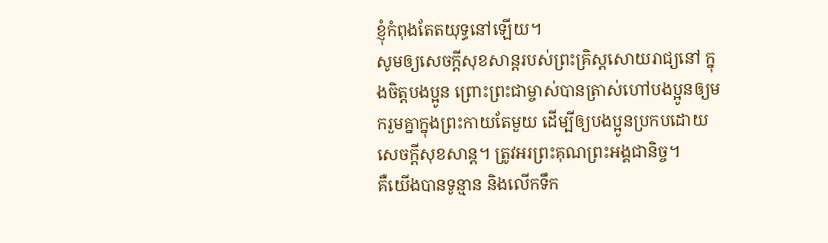ខ្ញុំកំពុងតែតយុទ្ធនៅឡើយ។
សូមឲ្យសេចក្ដីសុខសាន្តរបស់ព្រះគ្រិស្តសោយរាជ្យនៅ ក្នុងចិត្តបងប្អូន ព្រោះព្រះជាម្ចាស់បានត្រាស់ហៅបងប្អូនឲ្យមករួមគ្នាក្នុងព្រះកាយតែមួយ ដើម្បីឲ្យបងប្អូនប្រកបដោយសេចក្ដីសុខសាន្ត។ ត្រូវអរព្រះគុណព្រះអង្គជានិច្ច។
គឺយើងបានទូន្មាន និងលើកទឹក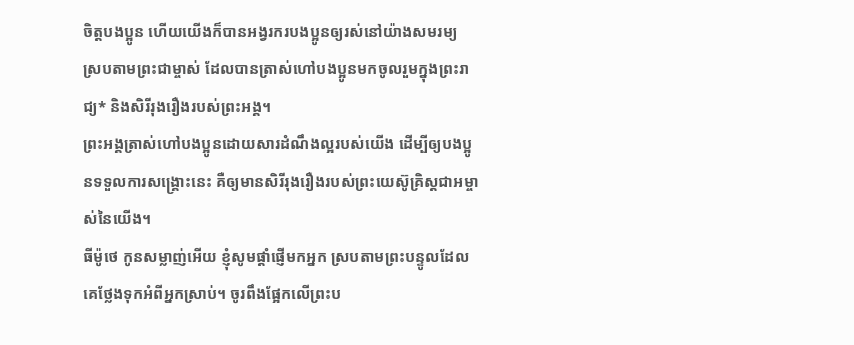ចិត្តបងប្អូន ហើយយើងក៏បានអង្វរករបងប្អូនឲ្យរស់នៅយ៉ាងសមរម្យ ស្របតាមព្រះជាម្ចាស់ ដែលបានត្រាស់ហៅបងប្អូនមកចូលរួមក្នុងព្រះរាជ្យ* និងសិរីរុងរឿងរបស់ព្រះអង្គ។
ព្រះអង្គត្រាស់ហៅបងប្អូនដោយសារដំណឹងល្អរបស់យើង ដើម្បីឲ្យបងប្អូនទទួលការសង្គ្រោះនេះ គឺឲ្យមានសិរីរុងរឿងរបស់ព្រះយេស៊ូគ្រិស្តជាអម្ចាស់នៃយើង។
ធីម៉ូថេ កូនសម្លាញ់អើយ ខ្ញុំសូមផ្ដាំផ្ញើមកអ្នក ស្របតាមព្រះបន្ទូលដែលគេថ្លែងទុកអំពីអ្នកស្រាប់។ ចូរពឹងផ្អែកលើព្រះប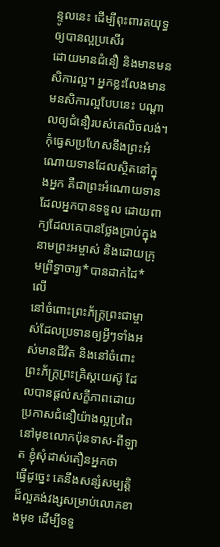ន្ទូលនេះ ដើម្បីពុះពារតយុទ្ធឲ្យបានល្អប្រសើរ
ដោយមានជំនឿ និងមានមនសិការល្អ។ អ្នកខ្លះលែងមានមនសិការល្អបែបនេះ បណ្ដាលឲ្យជំនឿរបស់គេលិចលង់។
កុំធ្វេសប្រហែសនឹងព្រះអំណោយទានដែលស្ថិតនៅក្នុងអ្នក គឺជាព្រះអំណោយទាន ដែលអ្នកបានទទួល ដោយពាក្យដែលគេបានថ្លែងប្រាប់ក្នុងនាមព្រះអម្ចាស់ និងដោយក្រុមព្រឹទ្ធាចារ្យ*បានដាក់ដៃ*លើ
នៅចំពោះព្រះភ័ក្ត្រព្រះជាម្ចាស់ដែលប្រទានឲ្យអ្វីៗទាំងអស់មានជីវិត និងនៅចំពោះព្រះភ័ក្ត្រព្រះគ្រិស្តយេស៊ូ ដែលបានផ្ដល់សក្ខីភាពដោយប្រកាសជំនឿយ៉ាងល្អប្រពៃ នៅមុខលោកប៉ុនទាស-ពីឡាត ខ្ញុំសុំដាស់តឿនអ្នកថា
ធ្វើដូច្នេះ គេនឹងសន្សំសម្បត្តិដ៏ល្អគង់វង្សសម្រាប់លោកខាងមុខ ដើម្បីទទួ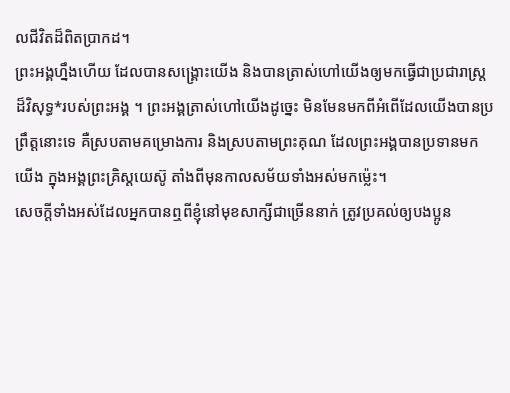លជីវិតដ៏ពិតប្រាកដ។
ព្រះអង្គហ្នឹងហើយ ដែលបានសង្គ្រោះយើង និងបានត្រាស់ហៅយើងឲ្យមកធ្វើជាប្រជារាស្ត្រដ៏វិសុទ្ធ*របស់ព្រះអង្គ ។ ព្រះអង្គត្រាស់ហៅយើងដូច្នេះ មិនមែនមកពីអំពើដែលយើងបានប្រព្រឹត្តនោះទេ គឺស្របតាមគម្រោងការ និងស្របតាមព្រះគុណ ដែលព្រះអង្គបានប្រទានមកយើង ក្នុងអង្គព្រះគ្រិស្តយេស៊ូ តាំងពីមុនកាលសម័យទាំងអស់មកម៉្លេះ។
សេចក្ដីទាំងអស់ដែលអ្នកបានឮពីខ្ញុំនៅមុខសាក្សីជាច្រើននាក់ ត្រូវប្រគល់ឲ្យបងប្អូន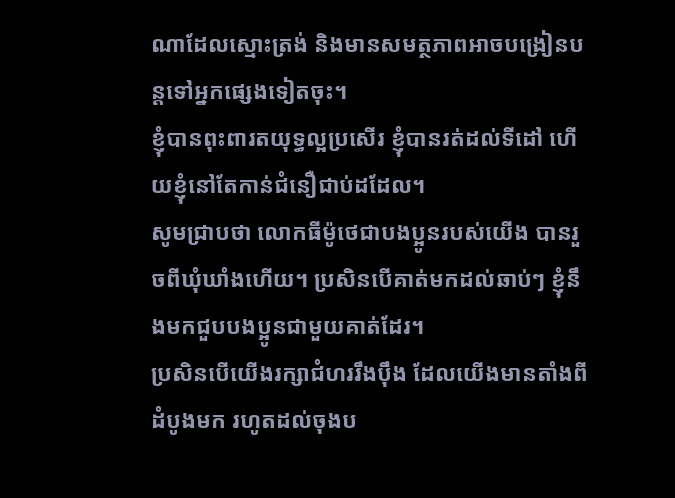ណាដែលស្មោះត្រង់ និងមានសមត្ថភាពអាចបង្រៀនបន្តទៅអ្នកផ្សេងទៀតចុះ។
ខ្ញុំបានពុះពារតយុទ្ធល្អប្រសើរ ខ្ញុំបានរត់ដល់ទីដៅ ហើយខ្ញុំនៅតែកាន់ជំនឿជាប់ដដែល។
សូមជ្រាបថា លោកធីម៉ូថេជាបងប្អូនរបស់យើង បានរួចពីឃុំឃាំងហើយ។ ប្រសិនបើគាត់មកដល់ឆាប់ៗ ខ្ញុំនឹងមកជួបបងប្អូនជាមួយគាត់ដែរ។
ប្រសិនបើយើងរក្សាជំហររឹងប៉ឹង ដែលយើងមានតាំងពីដំបូងមក រហូតដល់ចុងប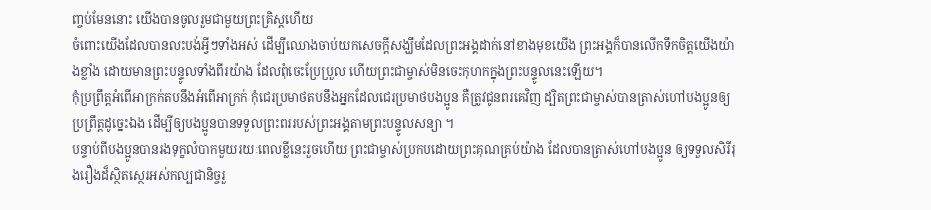ញ្ចប់មែននោះ យើងបានចូលរួមជាមួយព្រះគ្រិស្តហើយ
ចំពោះយើងដែលបានលះបង់អ្វីៗទាំងអស់ ដើម្បីឈោងចាប់យកសេចក្ដីសង្ឃឹមដែលព្រះអង្គដាក់នៅខាងមុខយើង ព្រះអង្គក៏បានលើកទឹកចិត្តយើងយ៉ាងខ្លាំង ដោយមានព្រះបន្ទូលទាំងពីរយ៉ាង ដែលពុំចេះប្រែប្រួល ហើយព្រះជាម្ចាស់មិនចេះកុហកក្នុងព្រះបន្ទូលនេះឡើយ។
កុំប្រព្រឹត្តអំពើអាក្រក់តបនឹងអំពើអាក្រក់ កុំជេរប្រមាថតបនឹងអ្នកដែលជេរប្រមាថបងប្អូន គឺត្រូវជូនពរគេវិញ ដ្បិតព្រះជាម្ចាស់បានត្រាស់ហៅបងប្អូនឲ្យប្រព្រឹត្តដូច្នេះឯង ដើម្បីឲ្យបងប្អូនបានទទួលព្រះពររបស់ព្រះអង្គតាមព្រះបន្ទូលសន្យា ។
បន្ទាប់ពីបងប្អូនបានរងទុក្ខលំបាកមួយរយៈពេលខ្លីនេះរួចហើយ ព្រះជាម្ចាស់ប្រកបដោយព្រះគុណគ្រប់យ៉ាង ដែលបានត្រាស់ហៅបងប្អូន ឲ្យទទួលសិរីរុងរឿងដ៏ស្ថិតស្ថេរអស់កល្បជានិច្ចរួ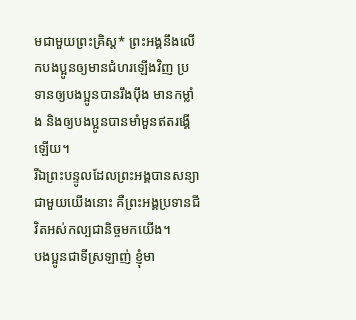មជាមួយព្រះគ្រិស្ត* ព្រះអង្គនឹងលើកបងប្អូនឲ្យមានជំហរឡើងវិញ ប្រទានឲ្យបងប្អូនបានរឹងប៉ឹង មានកម្លាំង និងឲ្យបងប្អូនបានមាំមួនឥតរង្គើឡើយ។
រីឯព្រះបន្ទូលដែលព្រះអង្គបានសន្យាជាមួយយើងនោះ គឺព្រះអង្គប្រទានជីវិតអស់កល្បជានិច្ចមកយើង។
បងប្អូនជាទីស្រឡាញ់ ខ្ញុំមា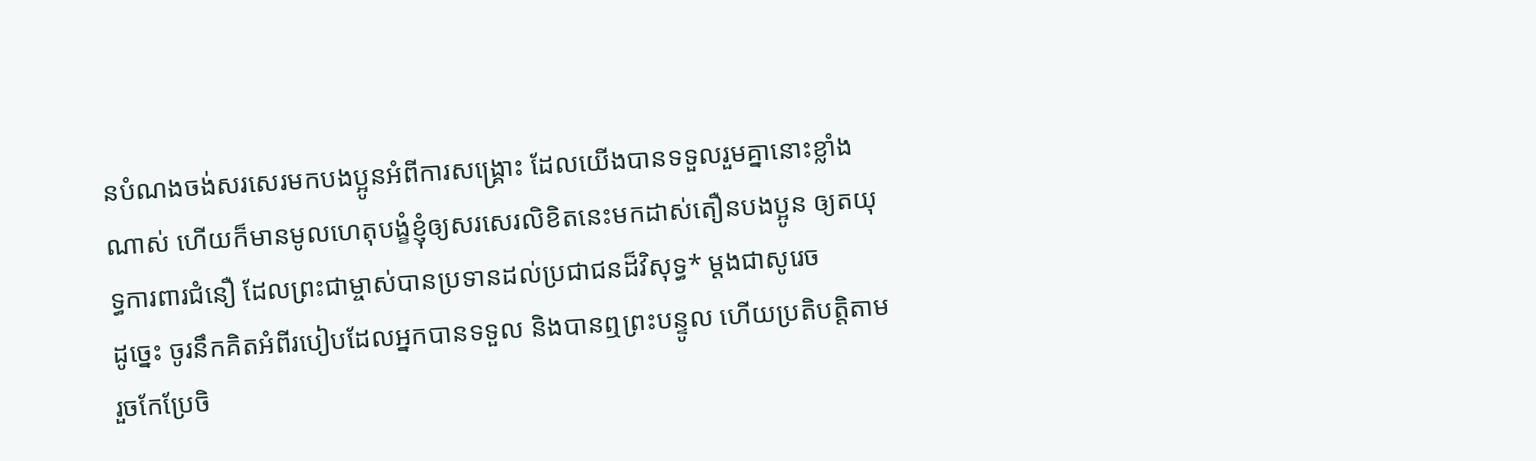នបំណងចង់សរសេរមកបងប្អូនអំពីការសង្គ្រោះ ដែលយើងបានទទួលរួមគ្នានោះខ្លាំងណាស់ ហើយក៏មានមូលហេតុបង្ខំខ្ញុំឲ្យសរសេរលិខិតនេះមកដាស់តឿនបងប្អូន ឲ្យតយុទ្ធការពារជំនឿ ដែលព្រះជាម្ចាស់បានប្រទានដល់ប្រជាជនដ៏វិសុទ្ធ* ម្ដងជាសូរេច
ដូច្នេះ ចូរនឹកគិតអំពីរបៀបដែលអ្នកបានទទួល និងបានឮព្រះបន្ទូល ហើយប្រតិបត្តិតាម រួចកែប្រែចិ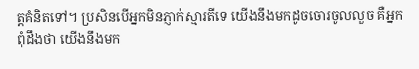ត្តគំនិតទៅ។ ប្រសិនបើអ្នកមិនភ្ញាក់ស្មារតីទេ យើងនឹងមកដូចចោរចូលលួច គឺអ្នកពុំដឹងថា យើងនឹងមក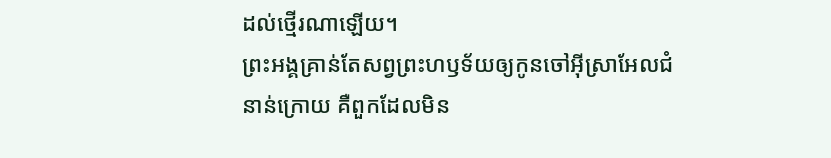ដល់ថ្មើរណាឡើយ។
ព្រះអង្គគ្រាន់តែសព្វព្រះហឫទ័យឲ្យកូនចៅអ៊ីស្រាអែលជំនាន់ក្រោយ គឺពួកដែលមិន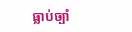ធ្លាប់ច្បាំ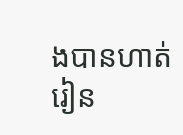ងបានហាត់រៀន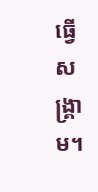ធ្វើសង្គ្រាម។